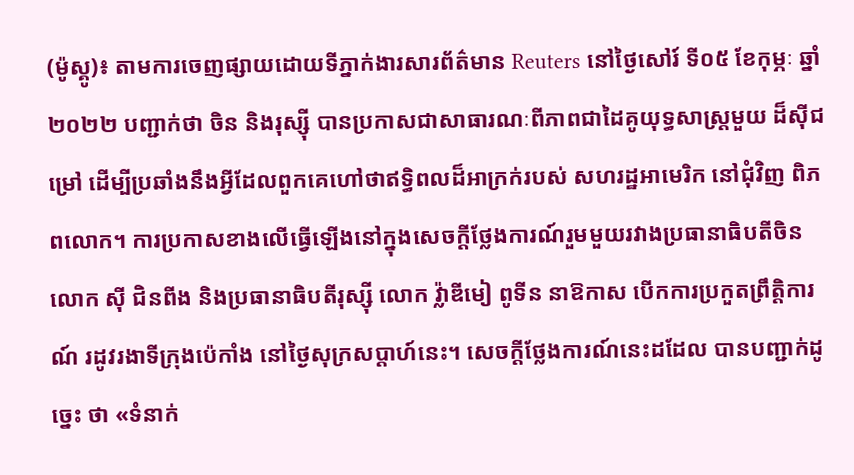(ម៉ូស្គូ)៖ តាមការចេញផ្សាយដោយទីភ្នាក់ងារសារព័ត៌មាន Reuters នៅថ្ងៃសៅរ៍ ទី០៥ ខែកុម្ភៈ ឆ្នាំ២០២២ បញ្ជាក់ថា ចិន និងរុស្ស៊ី បានប្រកាសជាសាធារណៈពីភាពជាដៃគូយុទ្ធសាស្ត្រមួយ ដ៏ស៊ីជម្រៅ ដើម្បីប្រឆាំងនឹងអ្វីដែលពួកគេហៅថាឥទ្ធិពលដ៏អាក្រក់របស់ សហរដ្ឋអាមេរិក នៅជុំវិញ ពិភពលោក។ ការប្រកាសខាងលើធ្វើឡើងនៅក្នុងសេចក្ដីថ្លែងការណ៍រួមមួយរវាងប្រធានាធិបតីចិន លោក ស៊ី ជិនពីង និងប្រធានាធិបតីរុស្ស៊ី លោក វ្ល៉ាឌីមៀ ពូទីន នាឱកាស បើកការប្រកួតព្រឹត្តិការណ៍ រដូវរងាទីក្រុងប៉េកាំង នៅថ្ងៃសុក្រសប្ដាហ៍នេះ។ សេចក្ដីថ្លែងការណ៍នេះដដែល បានបញ្ជាក់ដូច្នេះ ថា «ទំនាក់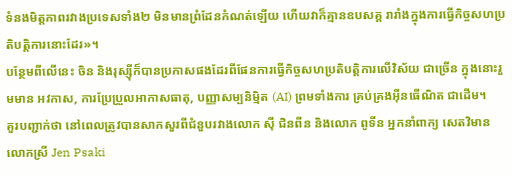ទំនងមិត្តភាពរវាងប្រទេសទាំង២ មិនមានព្រំដែនកំណត់ឡើយ ហើយវាក៏គ្មានឧបសគ្គ រារាំងក្នុងការធ្វើកិច្ចសហប្រតិបត្តិការនោះដែរ»។
បន្ថែមពីលើនេះ ចិន និងរុស្ស៊ីក៏បានប្រកាសផងដែរពីផែនការធ្វើកិច្ចសហប្រតិបត្តិការលើវិស័យ ជាច្រើន ក្នុងនោះរួមមាន អវកាស, ការប្រែប្រួលអាកាសធាតុ, បញ្ញាសម្បនិម្មិត (AI) ព្រមទាំងការ គ្រប់គ្រងអ៊ីនធើណិត ជាដើម។
គួរបញ្ជាក់ថា នៅពេលត្រូវបានសាកសួរពីជំនួបរវាងលោក ស៊ី ជិនពីន និងលោក ពូទីន អ្នកនាំពាក្យ សេតវិមាន លោកស្រី Jen Psaki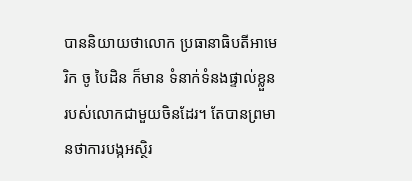បាននិយាយថាលោក ប្រធានាធិបតីអាមេរិក ចូ បៃដិន ក៏មាន ទំនាក់ទំនងផ្ទាល់ខ្លួនរបស់លោកជាមួយចិនដែរ។ តែបានព្រមានថាការបង្កអស្ថិរ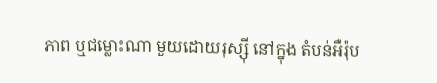ភាព ឬជម្លោះណា មួយដោយរុស្ស៊ី នៅក្នុង តំបន់អឺរ៉ុប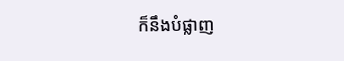ក៏នឹងបំផ្លាញ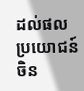ដល់ផលប្រយោជន៍ចិន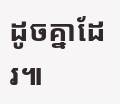ដូចគ្នាដែរ៕